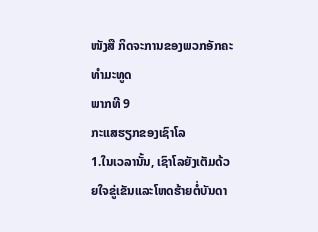ໜັງສື ກິດຈະການຂອງພວກອັກຄະທຳມະທູດ
ພາກທີ 9
ກະແສຮຽກຂອງເຊົາໂລ
1.ໃນເວລານັ້ນ, ເຊົາໂລຍັງເຕັມດ້ວຍໃຈຂູ່ເຂັນແລະໂຫດຮ້າຍຕໍ່ບັນດາ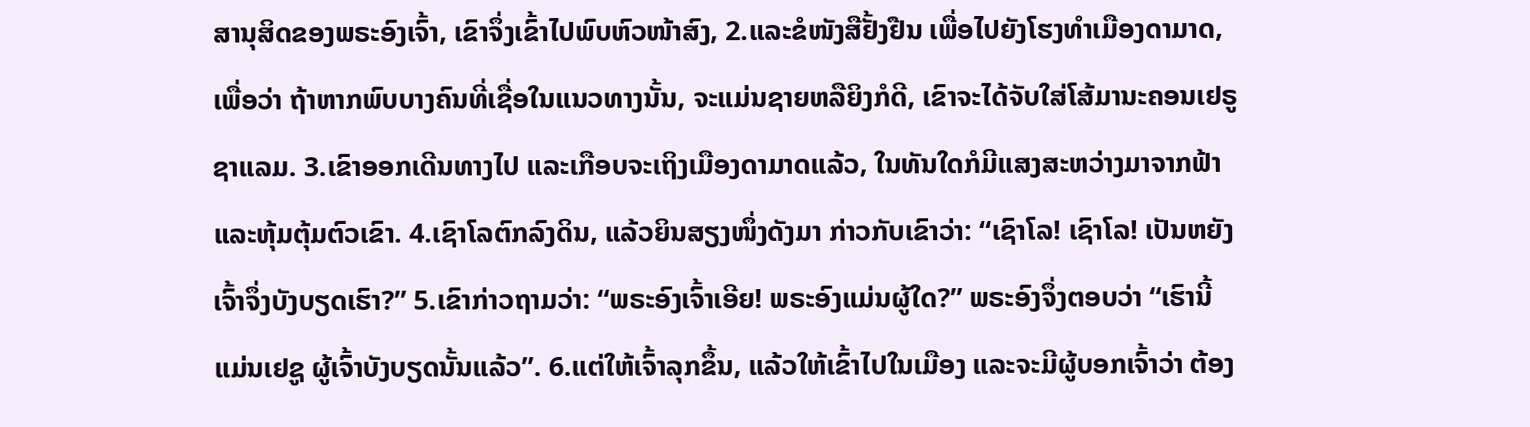ສານຸສິດຂອງພຣະອົງເຈົ້າ, ເຂົາຈຶ່ງເຂົ້າໄປພົບຫົວໜ້າສົງ, 2.ແລະຂໍໜັງສືຢັ້ງຢືນ ເພື່ອໄປຍັງໂຮງທຳເມືອງດາມາດ, ເພື່ອວ່າ ຖ້າຫາກພົບບາງຄົນທີ່ເຊື່ອໃນແນວທາງນັ້ນ, ຈະແມ່ນຊາຍຫລືຍິງກໍດີ, ເຂົາຈະໄດ້ຈັບໃສ່ໂສ້ມານະຄອນເຢຣູຊາແລມ. 3.ເຂົາອອກເດີນທາງໄປ ແລະເກືອບຈະເຖິງເມືອງດາມາດແລ້ວ, ໃນທັນໃດກໍມີແສງສະຫວ່າງມາຈາກຟ້າ ແລະຫຸ້ມຕຸ້ມຕົວເຂົາ. 4.ເຊົາໂລຕົກລົງດິນ, ແລ້ວຍິນສຽງໜຶ່ງດັງມາ ກ່າວກັບເຂົາວ່າ: “ເຊົາໂລ! ເຊົາໂລ! ເປັນຫຍັງເຈົ້າຈຶ່ງບັງບຽດເຮົາ?” 5.ເຂົາກ່າວຖາມວ່າ: “ພຣະອົງເຈົ້າເອີຍ! ພຣະອົງແມ່ນຜູ້ໃດ?” ພຣະອົງຈຶ່ງຕອບວ່າ “ເຮົານີ້ແມ່ນເຢຊູ ຜູ້ເຈົ້າບັງບຽດນັ້ນແລ້ວ”. 6.ແຕ່ໃຫ້ເຈົ້າລຸກຂຶ້ນ, ແລ້ວໃຫ້ເຂົ້າໄປໃນເມືອງ ແລະຈະມີຜູ້ບອກເຈົ້າວ່າ ຕ້ອງ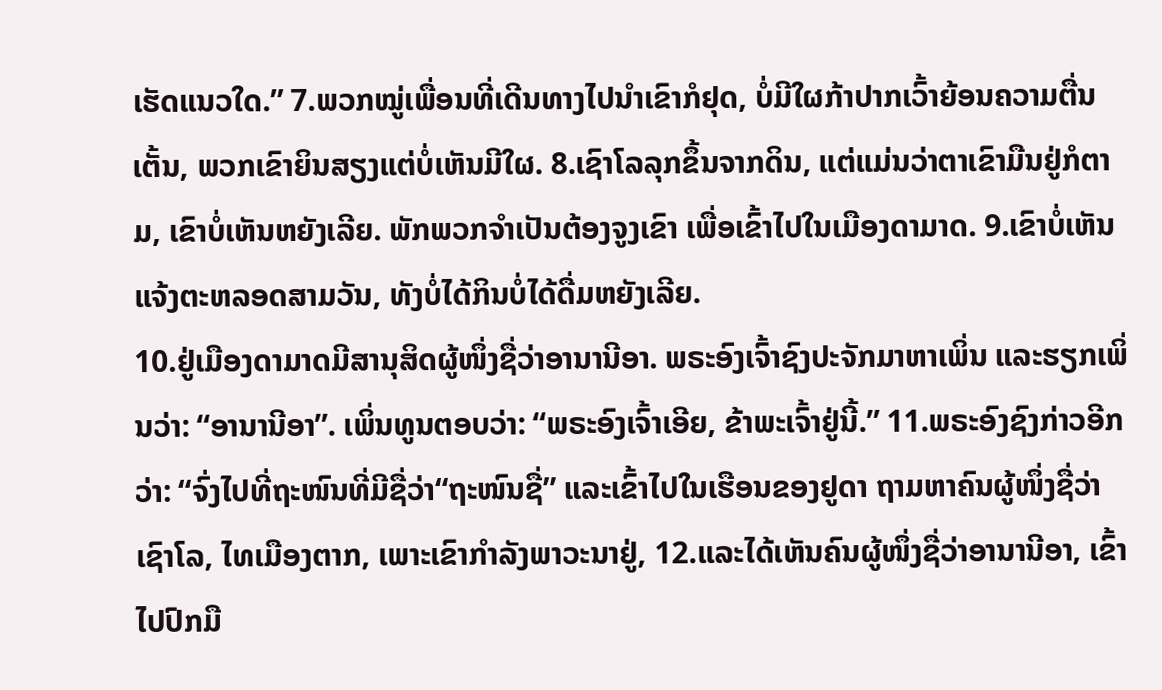ເຮັດແນວໃດ.” 7.ພວກໝູ່ເພື່ອນທີ່ເດີນທາງໄປນຳເຂົາກໍຢຸດ, ບໍ່ມີໃຜກ້າປາກເວົ້າຍ້ອນຄວາມຕື່ນເຕັ້ນ, ພວກເຂົາຍິນສຽງແຕ່ບໍ່ເຫັນມີໃຜ. 8.ເຊົາໂລລຸກຂຶ້ນຈາກດິນ, ແຕ່ແມ່ນວ່າຕາເຂົາມືນຢູ່ກໍຕາມ, ເຂົາບໍ່ເຫັນຫຍັງເລີຍ. ພັກພວກຈຳເປັນຕ້ອງຈູງເຂົາ ເພື່ອເຂົ້າໄປໃນເມືອງດາມາດ. 9.ເຂົາບໍ່ເຫັນແຈ້ງຕະຫລອດສາມວັນ, ທັງບໍ່ໄດ້ກິນບໍ່ໄດ້ດື່ມຫຍັງເລີຍ.
10.ຢູ່ເມືອງດາມາດມີສານຸສິດຜູ້ໜຶ່ງຊື່ວ່າອານານີອາ. ພຣະອົງເຈົ້າຊົງປະຈັກມາຫາເພິ່ນ ແລະຮຽກເພິ່ນວ່າ: “ອານານີອາ”. ເພິ່ນທູນຕອບວ່າ: “ພຣະອົງເຈົ້າເອີຍ, ຂ້າພະເຈົ້າຢູ່ນີ້.” 11.ພຣະອົງຊົງກ່າວອີກວ່າ: “ຈົ່ງໄປທີ່ຖະໜົນທີ່ມີຊື່ວ່າ“ຖະໜົນຊື່” ແລະເຂົ້າໄປໃນເຮືອນຂອງຢູດາ ຖາມຫາຄົນຜູ້ໜຶ່ງຊື່ວ່າເຊົາໂລ, ໄທເມືອງຕາກ, ເພາະເຂົາກຳລັງພາວະນາຢູ່, 12.ແລະໄດ້ເຫັນຄົນຜູ້ໜຶ່ງຊື່ວ່າອານານີອາ, ເຂົ້າໄປປົກມື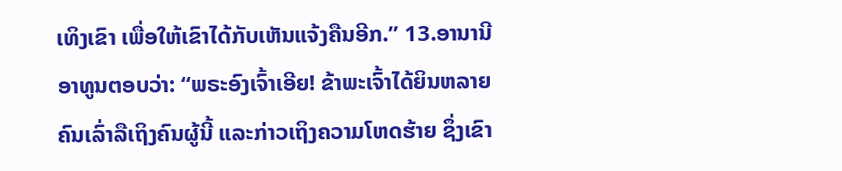ເທິງເຂົາ ເພື່ອໃຫ້ເຂົາໄດ້ກັບເຫັນແຈ້ງຄືນອີກ.” 13.ອານານີອາທູນຕອບວ່າ: “ພຣະອົງເຈົ້າເອີຍ! ຂ້າພະເຈົ້າໄດ້ຍິນຫລາຍຄົນເລົ່າລືເຖິງຄົນຜູ້ນີ້ ແລະກ່າວເຖິງຄວາມໂຫດຮ້າຍ ຊຶ່ງເຂົາ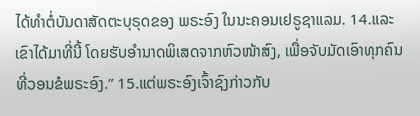ໄດ້ທຳຕໍ່ບັນດາສັດຕະບຸຣຸດຂອງ ພຣະອົງ ໃນນະຄອນເຢຣູຊາແລມ. 14.ແລະເຂົາໄດ້ມາທີ່ນີ້ ໂດຍຮັບອຳນາດພິເສດຈາກຫົວໜ້າສົງ, ເພື່ອຈັບມັດເອົາທຸກຄົນທີ່ວອນຂໍພຣະອົງ.” 15.ແຕ່ພຣະອົງເຈົ້າຊົງກ່າວກັບ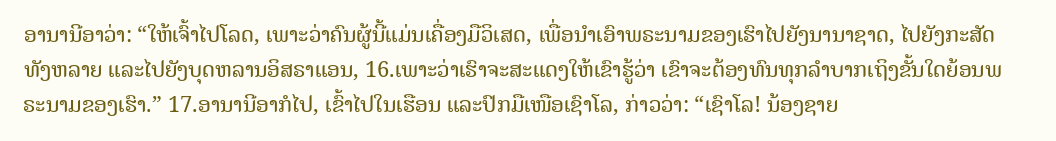ອານານີອາວ່າ: “ໃຫ້ເຈົ້າໄປໂລດ, ເພາະວ່າຄົນຜູ້ນີ້ແມ່ນເຄື່ອງມືວິເສດ, ເພື່ອນຳເອົາພຣະນາມຂອງເຮົາໄປຍັງນານາຊາດ, ໄປຍັງກະສັດທັງຫລາຍ ແລະໄປຍັງບຸດຫລານອິສຣາແອນ, 16.ເພາະວ່າເຮົາຈະສະແດງໃຫ້ເຂົາຮູ້ວ່າ ເຂົາຈະຕ້ອງທົນທຸກລຳບາກເຖິງຂັ້ນໃດຍ້ອນພຣະນາມຂອງເຮົາ.” 17.ອານານີອາກໍໄປ, ເຂົ້າໄປໃນເຮືອນ ແລະປົກມືເໜືອເຊົາໂລ, ກ່າວວ່າ: “ເຊົາໂລ! ນ້ອງຊາຍ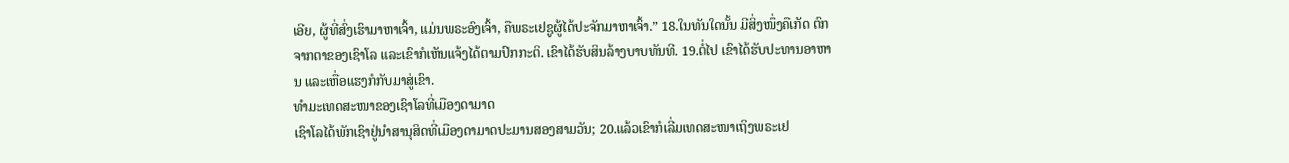ເອີຍ, ຜູ້ທີ່ສົ່ງເຮົາມາຫາເຈົ້າ, ແມ່ນພຣະອົງເຈົ້າ, ຄືພຣະເຢຊູຜູ້ໄດ້ປະຈັກມາຫາເຈົ້າ.” 18.ໃນທັນໃດນັ້ນ ມີສິ່ງໜຶ່ງຄືເກັດ ຕົກຈາກຕາຂອງເຊົາໂລ ແລະເຂົາກໍເຫັນແຈ້ງໄດ້ຕາມປົກກະຕິ. ເຂົາໄດ້ຮັບສິນລ້າງບາບທັນທີ. 19.ຕໍ່ໄປ ເຂົາໄດ້ຮັບປະທານອາຫານ ແລະເຫື່ອແຮງກໍກັບມາສູ່ເຂົາ.
ທຳມະເທດສະໜາຂອງເຊົາໂລທີ່ເມືອງດາມາດ
ເຊົາໂລໄດ້ພັກເຊົາຢູ່ນຳສານຸສິດທີ່ເມືອງດາມາດປະມານສອງສາມວັນ; 20.ແລ້ວເຂົາກໍເລີ່ມເທດສະໜາເຖິງພຣະເຢ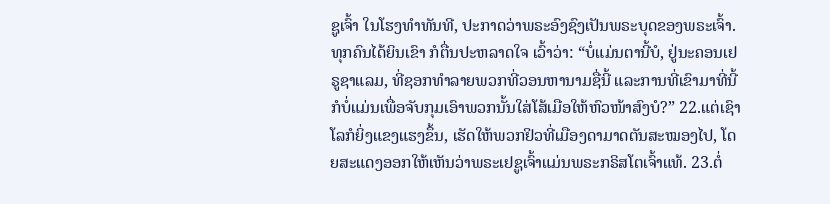ຊູເຈົ້າ ໃນໂຮງທຳທັນທີ, ປະກາດວ່າພຣະອົງຊົງເປັນພຣະບຸດຂອງພຣະເຈົ້າ. ທຸກຄົນໄດ້ຍິນເຂົາ ກໍຕື່ນປະຫລາດໃຈ ເວົ້າວ່າ: “ບໍ່ແມ່ນຕານີ້ບໍ, ຢູ່ນະຄອນເຢຣູຊາແລມ, ທີ່ຊອກທຳລາຍພວກທີ່ວອນຫານາມຊື່ນີ້ ແລະການທີ່ເຂົາມາທີ່ນີ້ ກໍບໍ່ແມ່ນເພື່ອຈັບກຸມເອົາພວກນັ້ນໃສ່ໂສ້ເມືອໃຫ້ຫົວໜ້າສົງບໍ?” 22.ແຕ່ເຊົາໂລກໍຍິ່ງແຂງແຮງຂຶ້ນ, ເຮັດໃຫ້ພວກຢິວທີ່ເມືອງດາມາດຕັນສະໝອງໄປ, ໂດຍສະແດງອອກໃຫ້ເຫັນວ່າພຣະເຢຊູເຈົ້າແມ່ນພຣະກຣິສໂຕເຈົ້າແທ້. 23.ຕໍ່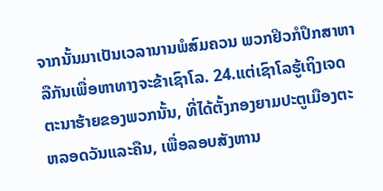ຈາກນັ້ນມາເປັນເວລານານພໍສົມຄວນ ພວກຢິວກໍປຶກສາຫາລືກັນເພື່ອຫາທາງຈະຂ້າເຊົາໂລ. 24.ແຕ່ເຊົາໂລຮູ້ເຖິງເຈດຕະນາຮ້າຍຂອງພວກນັ້ນ, ທີ່ໄດ້ຕັ້ງກອງຍາມປະຕູເມືອງຕະຫລອດວັນແລະຄືນ, ເພື່ອລອບສັງຫານ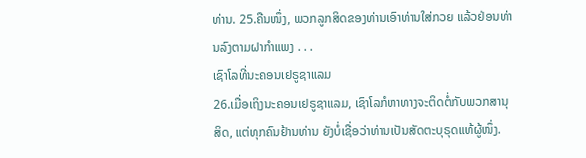ທ່ານ. 25.ຄືນໜຶ່ງ, ພວກລູກສິດຂອງທ່ານເອົາທ່ານໃສ່ກວຍ ແລ້ວຢ່ອນທ່ານລົງຕາມຝາກຳແພງ . . .
ເຊົາໂລທີ່ນະຄອນເຢຣູຊາແລມ
26.ເມື່ອເຖິງນະຄອນເຢຣູຊາແລມ, ເຊົາໂລກໍຫາທາງຈະຕິດຕໍ່ກັບພວກສານຸສິດ, ແຕ່ທຸກຄົນຢ້ານທ່ານ ຍັງບໍ່ເຊື່ອວ່າທ່ານເປັນສັດຕະບຸຣຸດແທ້ຜູ້ໜຶ່ງ.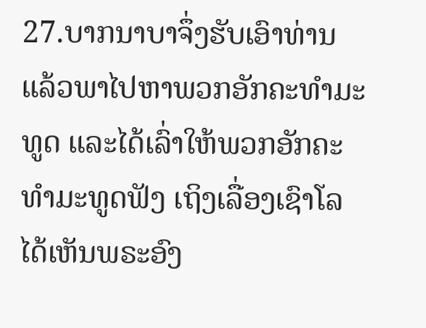27.ບາກນາບາຈຶ່ງຮັບເອົາທ່ານ ແລ້ວພາໄປຫາພວກອັກຄະທຳມະທູດ ແລະໄດ້ເລົ່າໃຫ້ພວກອັກຄະທຳມະທູດຟັງ ເຖິງເລື່ອງເຊົາໂລໄດ້ເຫັນພຣະອົງ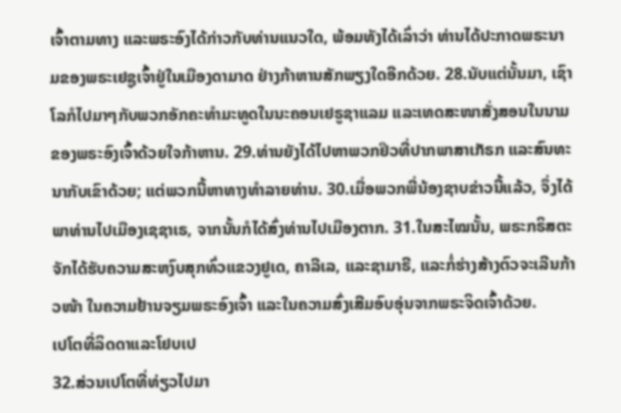ເຈົ້າຕາມທາງ ແລະພຣະອົງໄດ້ກ່າວກັບທ່ານແນວໃດ, ພ້ອມທັງໄດ້ເລົ່າວ່າ ທ່ານໄດ້ປະກາດພຣະນາມຂອງພຣະເຢຊູເຈົ້າຢູ່ໃນເມືອງດາມາດ ຢ່າງກ້າຫານສັກພຽງໃດອີກດ້ວຍ. 28.ນັບແຕ່ນັ້ນມາ, ເຊົາໂລກໍໄປມາໆກັບພວກອັກຄະທຳມະທູດໃນນະຄອນເຢຣູຊາແລມ ແລະເທດສະໜາສັ່ງສອນໃນນາມຂອງພຣະອົງເຈົ້າດ້ວຍໃຈກ້າຫານ. 29.ທ່ານຍັງໄດ້ໄປຫາພວກຢິວທີ່ປາກພາສາເກັຣກ ແລະສົນທະນາກັບເຂົາດ້ວຍ; ແຕ່ພວກນີ້ຫາທາງທຳລາຍທ່ານ. 30.ເມື່ອພວກພີ່ນ້ອງຊາບຂ່າວນີ້ແລ້ວ, ຈຶ່ງໄດ້ພາທ່ານໄປເມືອງເຊຊາເຣ, ຈາກນັ້ນກໍໄດ້ສົ່ງທ່ານໄປເມືອງຕາກ. 31.ໃນສະໄໝນັ້ນ, ພຣະກຣິສຕະຈັກໄດ້ຮັບຄວາມສະຫງົບສຸກທົ່ວແຂວງຢູເດ, ຄາລີເລ, ແລະຊາມາຣີ, ແລະກໍ່ຮ່າງສ້າງຕົວຈະເລີນກ້າວໜ້າ ໃນຄວາມຢ້ານຈຽມພຣະອົງເຈົ້າ ແລະໃນຄວາມສົ່ງເສີມອົບອຸ່ນຈາກພຣະຈິດເຈົ້າດ້ວຍ.
ເປໂຕທີ່ລິດດາແລະໂຢບເປ
32.ສ່ວນເປໂຕທີ່ທ່ຽວໄປມາ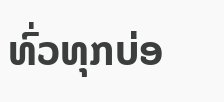ທົ່ວທຸກບ່ອ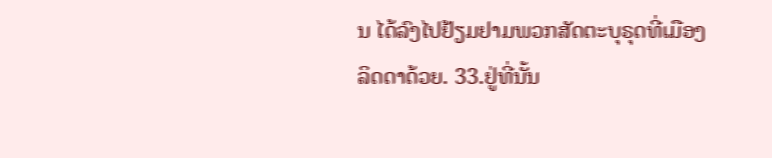ນ ໄດ້ລົງໄປຢ້ຽມຢາມພວກສັດຕະບຸຣຸດທີ່ເມືອງລິດດາດ້ວຍ. 33.ຢູ່ທີ່ນັ້ນ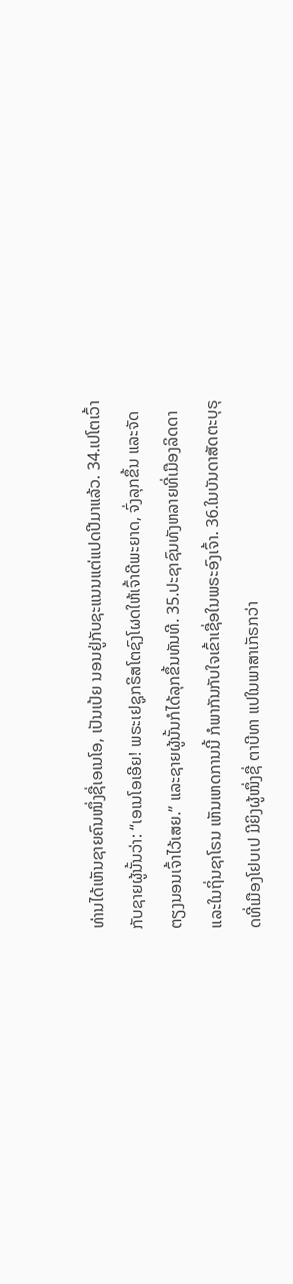ທ່ານໄດ້ເຫັນຊາຍຄົນໜຶ່ງຊື່ເອເນໂອ, ເປັນເປ້ຍ ນອນຢູ່ກັບຊະແນນແຕ່ແປດປີມາແລ້ວ. 34.ເປໂຕເວົ້າກັບຊາຍຜູ້ນັ້ນວ່າ: “ເອເນໂອເອີຍ! ພຣະເຢຊູກຣິສໂຕຊົງໂຜດໃຫ້ເຈົ້າດີພະຍາດ, ຈົ່ງລຸກຂຶ້ນ ແລະຈັດຕຽງນອນເຈົ້າໄວ້ເສຍ.” ແລະຊາຍຜູ້ນັ້ນກໍໄດ້ລຸກຂຶ້ນທັນທີ. 35.ປະຊາຊົນທັງຫລາຍທີ່ເມືອງລິດດາ ແລະໃນຖິ່ນຊາໂຣນ ເຫັນເຫດການນີ້ ກໍພາກັນກັບໃຈເຂົ້າເຊື່ອໃນພຣະອົງເຈົ້າ. 36.ໃນບັນດາສັດຕະບຸຣຸດທີ່ເມືອງໂຢບເປ ມີຍິງຜູ້ໜຶ່ງຊື່ ຕາບີທາ ແປໃນພາສາເກັຣກວ່າ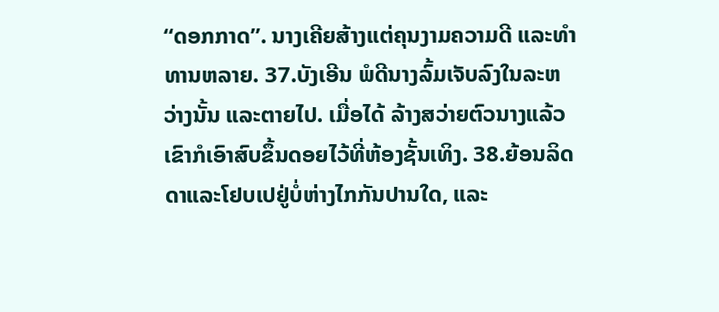“ດອກກາດ”. ນາງເຄີຍສ້າງແຕ່ຄຸນງາມຄວາມດີ ແລະທຳທານຫລາຍ. 37.ບັງເອີນ ພໍດີນາງລົ້ມເຈັບລົງໃນລະຫວ່າງນັ້ນ ແລະຕາຍໄປ. ເມື່ອໄດ້ ລ້າງສວ່າຍຕົວນາງແລ້ວ ເຂົາກໍເອົາສົບຂຶ້ນດອຍໄວ້ທີ່ຫ້ອງຊັ້ນເທິງ. 38.ຍ້ອນລິດດາແລະໂຢບເປຢູ່ບໍ່ຫ່າງໄກກັນປານໃດ, ແລະ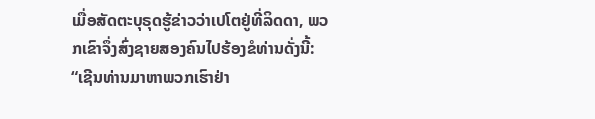ເມື່ອສັດຕະບຸຣຸດຮູ້ຂ່າວວ່າເປໂຕຢູ່ທີ່ລິດດາ, ພວກເຂົາຈຶ່ງສົ່ງຊາຍສອງຄົນໄປຮ້ອງຂໍທ່ານດັ່ງນີ້: “ເຊີນທ່ານມາຫາພວກເຮົາຢ່າ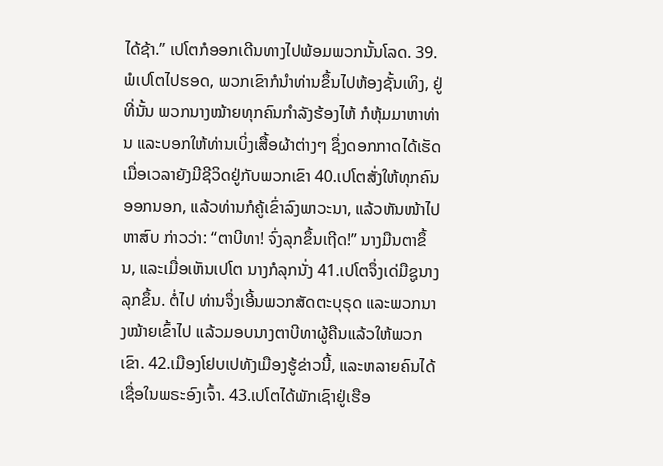ໄດ້ຊ້າ.” ເປໂຕກໍອອກເດີນທາງໄປພ້ອມພວກນັ້ນໂລດ. 39.ພໍເປໂຕໄປຮອດ, ພວກເຂົາກໍນຳທ່ານຂຶ້ນໄປຫ້ອງຊັ້ນເທິງ, ຢູ່ທີ່ນັ້ນ ພວກນາງໝ້າຍທຸກຄົນກຳລັງຮ້ອງໄຫ້ ກໍຫຸ້ມມາຫາທ່ານ ແລະບອກໃຫ້ທ່ານເບິ່ງເສື້ອຜ້າຕ່າງໆ ຊຶ່ງດອກກາດໄດ້ເຮັດເມື່ອເວລາຍັງມີຊີວິດຢູ່ກັບພວກເຂົາ 40.ເປໂຕສັ່ງໃຫ້ທຸກຄົນອອກນອກ, ແລ້ວທ່ານກໍຄູ້ເຂົ່າລົງພາວະນາ, ແລ້ວຫັນໜ້າໄປຫາສົບ ກ່າວວ່າ: “ຕາບີທາ! ຈົ່ງລຸກຂຶ້ນເຖີດ!” ນາງມືນຕາຂຶ້ນ, ແລະເມື່ອເຫັນເປໂຕ ນາງກໍລຸກນັ່ງ 41.ເປໂຕຈຶ່ງເດ່ມືຊູນາງລຸກຂຶ້ນ. ຕໍ່ໄປ ທ່ານຈຶ່ງເອີ້ນພວກສັດຕະບຸຣຸດ ແລະພວກນາງໝ້າຍເຂົ້າໄປ ແລ້ວມອບນາງຕາບີທາຜູ້ຄືນແລ້ວໃຫ້ພວກເຂົາ. 42.ເມືອງໂຢບເປທັງເມືອງຮູ້ຂ່າວນີ້, ແລະຫລາຍຄົນໄດ້ເຊື່ອໃນພຣະອົງເຈົ້າ. 43.ເປໂຕໄດ້ພັກເຊົາຢູ່ເຮືອ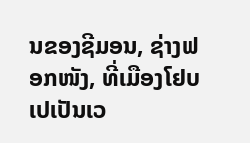ນຂອງຊີມອນ, ຊ່າງຟອກໜັງ, ທີ່ເມືອງໂຢບເປເປັນເວ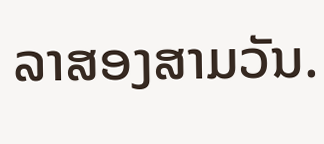ລາສອງສາມວັນ.